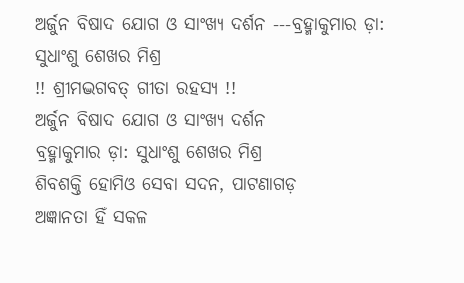ଅର୍ଜୁନ ବିଷାଦ ଯୋଗ ଓ ସାଂଖ୍ୟ ଦର୍ଶନ ---ବ୍ରହ୍ମାକୁମାର ଡ଼ା: ସୁଧାଂଶୁ ଶେଖର ମିଶ୍ର
!! ଶ୍ରୀମଦ୍ଭଗବତ୍ ଗୀତା ରହସ୍ୟ !!
ଅର୍ଜୁନ ବିଷାଦ ଯୋଗ ଓ ସାଂଖ୍ୟ ଦର୍ଶନ
ବ୍ରହ୍ମାକୁମାର ଡ଼ା: ସୁଧାଂଶୁ ଶେଖର ମିଶ୍ର
ଶିବଶକ୍ତି ହୋମିଓ ସେବା ସଦନ, ପାଟଣାଗଡ଼
ଅଜ୍ଞାନତା ହିଁ ସକଳ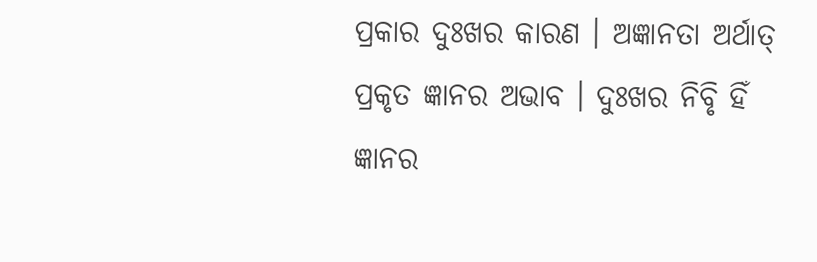ପ୍ରକାର ଦୁଃଖର କାରଣ । ଅଜ୍ଞାନତା ଅର୍ଥାତ୍ ପ୍ରକୃତ ଜ୍ଞାନର ଅଭାବ । ଦୁଃଖର ନିବୃି ହିଁ ଜ୍ଞାନର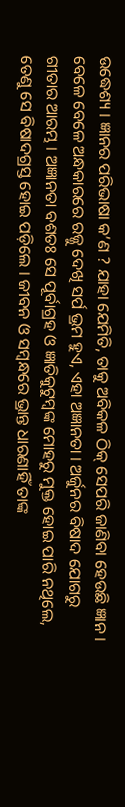ଉଦ୍ଧେଶ୍ୟ । ଜ୍ଞାନର ପରିଭାଷା କ’ଣ ? ଯାହା ଯେମିତି, ତାକୁ ଅବିକଳ ଠିକ୍ ସେପରି ଜାଣିବା ହେଉଛି ଜ୍ଞାନ । ବେଳେ ବେଳେ ଅନ୍ଧକାରରେ ରଜ୍ଜୁ ଦେଖି ସର୍ପ ଭ୍ରମ ହୁଏ, ଏହା ଅଜ୍ଞାନତା । ଅର୍ଜୁନର ବିଷାଦ ଯୋଗରୁ ଗୀତାର ଆରମ୍ଭ । ଅଜ୍ଞାନତା ବଶତଃ ସେ ପୂର୍ବାଗ୍ରହ ଓ ଜ୍ଞାତିକୁଟୁମ୍ବଙ୍କ ମୋହରୁ ମୁକ୍ତ ହୋଇ ପାରି ନଥିଲେ, ତେଣୁ ସେ ବିଷାଦଗ୍ରସ୍ତ ହୋଇ ପଡ଼ିଲେ । ଜୀବନ ଓ ସମ୍ବନ୍ଧରେ ଭ୍ରାନ୍ତ ଧାରଣାହିଁ ତାଙ୍କ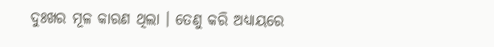ଦୁଃଖର ମୂଳ କାରଣ ଥିଲା । ତେଣୁ କରି ଅଧ୍ୟାୟରେ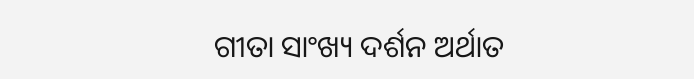ଗୀତା ସାଂଖ୍ୟ ଦର୍ଶନ ଅର୍ଥାତ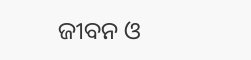ଜୀବନ ଓ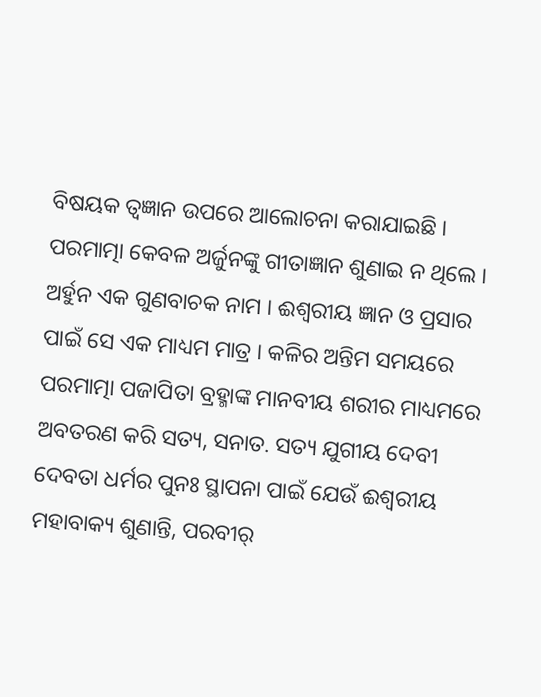ବିଷୟକ ତ୍ୱଜ୍ଞାନ ଉପରେ ଆଲୋଚନା କରାଯାଇଛି । ପରମାତ୍ମା କେବଳ ଅର୍ଜୁନଙ୍କୁ ଗୀତାଜ୍ଞାନ ଶୁଣାଇ ନ ଥିଲେ । ଅର୍ହୁନ ଏକ ଗୁଣବାଚକ ନାମ । ଈଶ୍ୱରୀୟ ଜ୍ଞାନ ଓ ପ୍ରସାର ପାଇଁ ସେ ଏକ ମାଧ୍ୟମ ମାତ୍ର । କଳିର ଅନ୍ତିମ ସମୟରେ ପରମାତ୍ମା ପଜାପିତା ବ୍ରହ୍ମାଙ୍କ ମାନବୀୟ ଶରୀର ମାଧ୍ୟମରେ ଅବତରଣ କରି ସତ୍ୟ, ସନାତ. ସତ୍ୟ ଯୁଗୀୟ ଦେବୀ ଦେବତା ଧର୍ମର ପୁନଃ ସ୍ଥାପନା ପାଇଁ ଯେଉଁ ଈଶ୍ୱରୀୟ ମହାବାକ୍ୟ ଶୁଣାନ୍ତି, ପରବୀର୍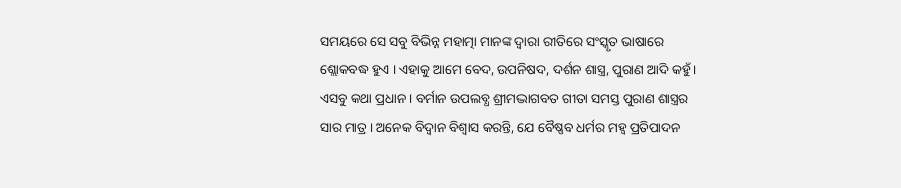ସମୟରେ ସେ ସବୁ ବିଭିନ୍ନ ମହାତ୍ମା ମାନଙ୍କ ଦ୍ୱାରା ରୀତିରେ ସଂସ୍କୃତ ଭାଷାରେ ଶ୍ଲୋକବଦ୍ଧ ହୁଏ । ଏହାକୁ ଆମେ ବେଦ, ଉପନିଷଦ, ଦର୍ଶନ ଶାସ୍ତ୍ର, ପୁରାଣ ଆଦି କହୁଁ । ଏସବୁ କଥା ପ୍ରଧାନ । ବର୍ମାନ ଉପଲବ୍ଧ ଶ୍ରୀମଦ୍ଭାଗବତ ଗୀତା ସମସ୍ତ ପୁରାଣ ଶାସ୍ତ୍ରର ସାର ମାତ୍ର । ଅନେକ ବିଦ୍ୱାନ ବିଶ୍ୱାସ କରନ୍ତି, ଯେ ବୈଷ୍ଣବ ଧର୍ମର ମହ୍ୱ ପ୍ରତିପାଦନ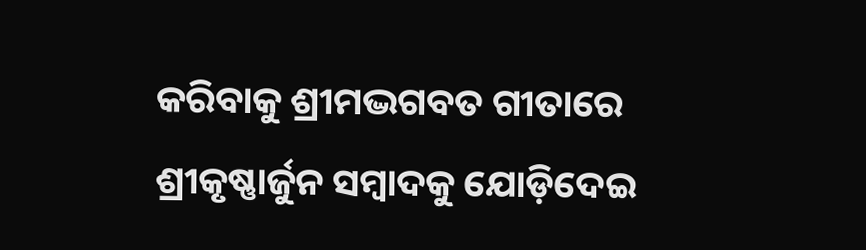କରିବାକୁ ଶ୍ରୀମଦ୍ଭଗବତ ଗୀତାରେ ଶ୍ରୀକୃଷ୍ଣାର୍ଜୁନ ସମ୍ବାଦକୁ ଯୋଡ଼ିଦେଇ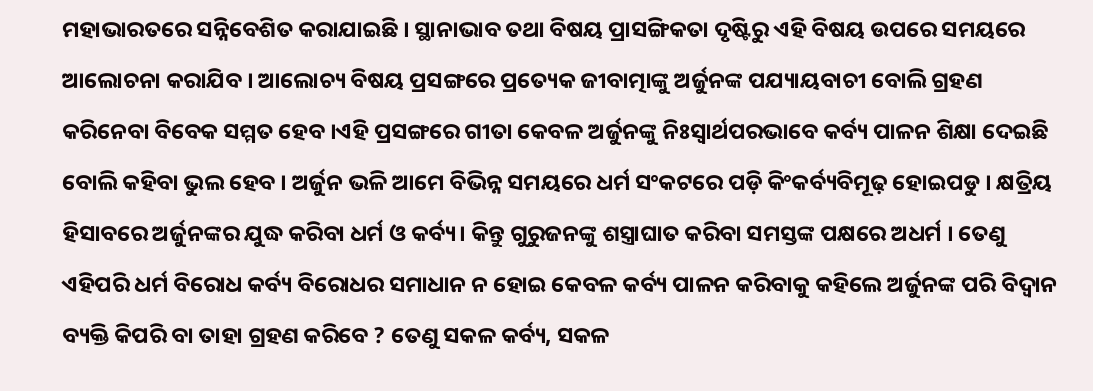ମହାଭାରତରେ ସନ୍ନିବେଶିତ କରାଯାଇଛି । ସ୍ଥାନାଭାବ ତଥା ବିଷୟ ପ୍ରାସଙ୍ଗିକତା ଦୃଷ୍ଟିରୁ ଏହି ବିଷୟ ଉପରେ ସମୟରେ ଆଲୋଚନା କରାଯିବ । ଆଲୋଚ୍ୟ ବିଷୟ ପ୍ରସଙ୍ଗରେ ପ୍ରତ୍ୟେକ ଜୀବାତ୍ମାଙ୍କୁ ଅର୍ଜୁନଙ୍କ ପଯ୍ୟାୟବାଚୀ ବୋଲି ଗ୍ରହଣ କରିନେବା ବିବେକ ସମ୍ମତ ହେବ ।ଏହି ପ୍ରସଙ୍ଗରେ ଗୀତା କେବଳ ଅର୍ଜୁନଙ୍କୁ ନିଃସ୍ୱାର୍ଥପରଭାବେ କର୍ବ୍ୟ ପାଳନ ଶିକ୍ଷା ଦେଇଛି ବୋଲି କହିବା ଭୁଲ ହେବ । ଅର୍ଜୁନ ଭଳି ଆମେ ବିଭିନ୍ନ ସମୟରେ ଧର୍ମ ସଂକଟରେ ପଡ଼ି କିଂକର୍ବ୍ୟବିମୂଢ଼ ହୋଇପଡୁ । କ୍ଷତ୍ରିୟ ହିସାବରେ ଅର୍ଜୁନଙ୍କର ଯୁଦ୍ଧ କରିବା ଧର୍ମ ଓ କର୍ବ୍ୟ। କିନ୍ତୁ ଗୁରୁଜନଙ୍କୁ ଶସ୍ତ୍ରାଘାତ କରିବା ସମସ୍ତଙ୍କ ପକ୍ଷରେ ଅଧର୍ମ । ତେଣୁ ଏହିପରି ଧର୍ମ ବିରୋଧ କର୍ବ୍ୟ ବିରୋଧର ସମାଧାନ ନ ହୋଇ କେବଳ କର୍ବ୍ୟ ପାଳନ କରିବାକୁ କହିଲେ ଅର୍ଜୁନଙ୍କ ପରି ବିଦ୍ୱାନ ବ୍ୟକ୍ତି କିପରି ବା ତାହା ଗ୍ରହଣ କରିବେ ? ତେଣୁ ସକଳ କର୍ବ୍ୟ, ସକଳ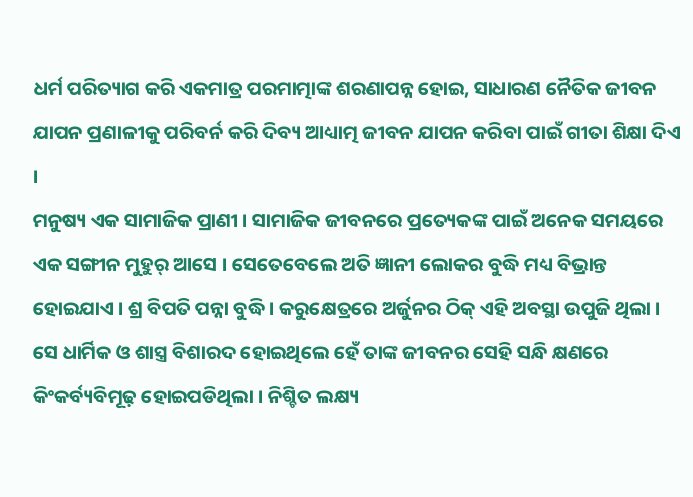ଧର୍ମ ପରିତ୍ୟାଗ କରି ଏକମାତ୍ର ପରମାତ୍ମାଙ୍କ ଶରଣାପନ୍ନ ହୋଇ, ସାଧାରଣ ନୈତିକ ଜୀବନ ଯାପନ ପ୍ରଣାଳୀକୁ ପରିବର୍ନ କରି ଦିବ୍ୟ ଆଧ୍ୟାତ୍ମ ଜୀବନ ଯାପନ କରିବା ପାଇଁ ଗୀତା ଶିକ୍ଷା ଦିଏ ।
ମନୁଷ୍ୟ ଏକ ସାମାଜିକ ପ୍ରାଣୀ । ସାମାଜିକ ଜୀବନରେ ପ୍ରତ୍ୟେକଙ୍କ ପାଇଁ ଅନେକ ସମୟରେ ଏକ ସଙ୍ଗୀନ ମୁହୁର୍ ଆସେ । ସେତେବେଲେ ଅତି ଜ୍ଞାନୀ ଲୋକର ବୁଦ୍ଧି ମଧ୍ୟ ବିଭ୍ରାନ୍ତ ହୋଇଯାଏ । ଶ୍ର ବିପତି ପନ୍ନା ବୁଦ୍ଧି । କରୁକ୍ଷେତ୍ରରେ ଅର୍ଜୁନର ଠିକ୍ ଏହି ଅବସ୍ଥା ଉପୁଜି ଥିଲା । ସେ ଧାର୍ମିକ ଓ ଶାସ୍ତ୍ର ବିଶାରଦ ହୋଇଥିଲେ ହେଁ ତାଙ୍କ ଜୀବନର ସେହି ସନ୍ଧି କ୍ଷଣରେ କିଂକର୍ବ୍ୟବିମୂଢ଼ ହୋଇପଡିଥିଲା । ନିଶ୍ଚିତ ଲକ୍ଷ୍ୟ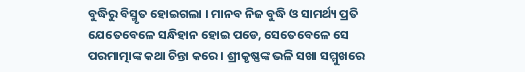ବୁଦ୍ଧିରୁ ବିସ୍ମୃତ ହୋଇଗଲା । ମାନବ ନିଜ ବୁଦ୍ଧି ଓ ସାମର୍ଥ୍ୟ ପ୍ରତି ଯେତେବେଳେ ସନ୍ଧିହାନ ହୋଇ ପଡେ, ସେତେବେଳେ ସେ ପରମାତ୍ମାଙ୍କ କଥା ଚିନ୍ତା କରେ । ଶ୍ରୀକୃଷ୍ଣଙ୍କ ଭଳି ସଖା ସମ୍ମୁଖରେ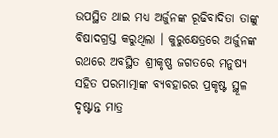ଉପସ୍ଥିତ ଥାଇ ମଧ୍ୟ ଅର୍ଜୁନଙ୍କ ରୂଢିବାଦିତା ତାଙ୍କୁ ବିଷାଦଗ୍ରସ୍ତ କରୁଥିଲା । କୁରୁକ୍ଷେତ୍ରରେ ଅର୍ଜୁନଙ୍କ ରଥରେ ଅବସ୍ଥିତ ଶ୍ରୀକୃଷ୍ଣ ଜଗତରେ ମନୁଷ୍ୟ ସହିତ ପରମାତ୍ମାଙ୍କ ବ୍ୟବହାରର ପ୍ରକୃଷ୍ଟ ସ୍ଥୂଳ ଦୃଷ୍ଟାନ୍ତ ମାତ୍ର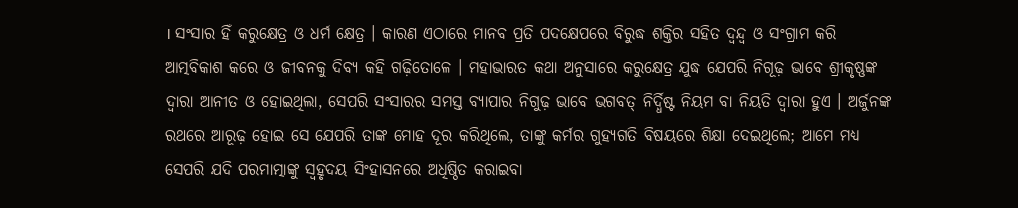। ସଂସାର ହିଁ କରୁକ୍ଷେତ୍ର ଓ ଧର୍ମ କ୍ଷେତ୍ର । କାରଣ ଏଠାରେ ମାନବ ପ୍ରତି ପଦକ୍ଷେପରେ ବିରୁଦ୍ଧ ଶକ୍ତିର ସହିତ ଦ୍ୱନ୍ଦ୍ୱ ଓ ସଂଗ୍ରାମ କରି ଆତ୍ମବିକାଶ କରେ ଓ ଜୀବନକୁ ଦିବ୍ୟ କହି ଗଢ଼ିତୋଳେ । ମହାଭାରତ କଥା ଅନୁସାରେ କରୁକ୍ଷେତ୍ର ଯୁଦ୍ଧ ଯେପରି ନିଗୂଢ଼ ଭାବେ ଶ୍ରୀକୃଷ୍ଣଙ୍କ ଦ୍ୱାରା ଆନୀତ ଓ ହୋଇଥିଲା, ସେପରି ସଂସାରର ସମସ୍ତ ବ୍ୟାପାର ନିଗୁଢ଼ ଭାବେ ଭଗବତ୍ ନିର୍ଦ୍ଧିଷ୍ଟ ନିୟମ ବା ନିୟତି ଦ୍ୱାରା ହୁଏ । ଅର୍ଜୁନଙ୍କ ରଥରେ ଆରୂଢ଼ ହୋଇ ସେ ଯେପରି ତାଙ୍କ ମୋହ ଦୂର କରିଥିଲେ, ତାଙ୍କୁ କର୍ମର ଗୁହ୍ୟଗତି ବିଷୟରେ ଶିକ୍ଷା ଦେଇଥିଲେ; ଆମେ ମଧ୍ୟ ସେପରି ଯଦି ପରମାତ୍ମାଙ୍କୁ ସ୍ୱହୃଦୟ ସିଂହାସନରେ ଅଧିଷ୍ଠିତ କରାଇବା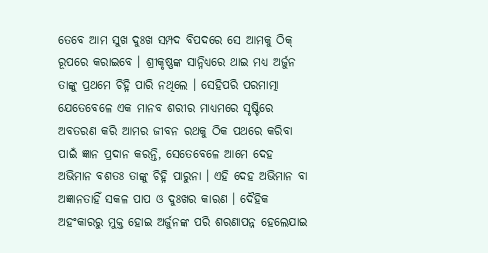ତେବେ ଆମ ସୁଖ ଦୁଃଖ ସମ୍ପଦ ବିପଦରେ ସେ ଆମକୁ ଠିକ୍ ରୂପରେ କରାଇବେ । ଶ୍ରୀକୃଷ୍ଣଙ୍କ ସାନ୍ନିଧ୍ୟରେ ଥାଇ ମଧ୍ୟ ଅର୍ଜୁନ ତାଙ୍କୁ ପ୍ରଥମେ ଚିହ୍ନି ପାରି ନଥିଲେ । ସେହିପରି ପରମାତ୍ମା ଯେତେବେଳେ ଏକ ମାନବ ଶରୀର ମାଧ୍ୟମରେ ସୃଷ୍ଟିରେ ଅବତରଣ କରି ଆମର ଜୀବନ ରଥକୁ ଠିକ ପଥରେ କରିବା ପାଇଁ ଜ୍ଞାନ ପ୍ରଦାନ କରନ୍ତି, ସେତେବେଳେ ଆମେ ଦେହ ଅଭିମାନ ବଶତଃ ତାଙ୍କୁ ଚିହ୍ନି ପାରୁନା । ଏହି ଦେହ ଅଭିମାନ ବା ଅଜ୍ଞାନତାହିଁ ସକଳ ପାପ ଓ ଦୁଃଖର କାରଣ । ଦୈହିକ ଅହଂକାରରୁ ମୁକ୍ତ ହୋଇ ଅର୍ଜୁନଙ୍କ ପରି ଶରଣାପନ୍ନ ହେଲେଯାଇ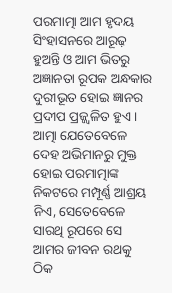ପରମାତ୍ମା ଆମ ହୃଦୟ ସିଂହାସନରେ ଆରୂଢ଼ ହୁଅନ୍ତି ଓ ଆମ ଭିତରୁ ଅଜ୍ଞାନତା ରୂପକ ଅନ୍ଧକାର ଦୁରୀଭୂତ ହୋଇ ଜ୍ଞାନର ପ୍ରଦୀପ ପ୍ରଜ୍ଜ୍ୱଳିତ ହୁଏ । ଆତ୍ମା ଯେତେବେଳେ ଦେହ ଅଭିମାନରୁ ମୁକ୍ତ ହୋଇ ପରମାତ୍ମାଙ୍କ ନିକଟରେ ମମ୍ପୂର୍ଣ୍ଣ ଆଶ୍ରୟ ନିଏ, ସେତେବେଳେ ସାରଥି ରୂପରେ ସେ ଆମର ଜୀବନ ରଥକୁ ଠିକ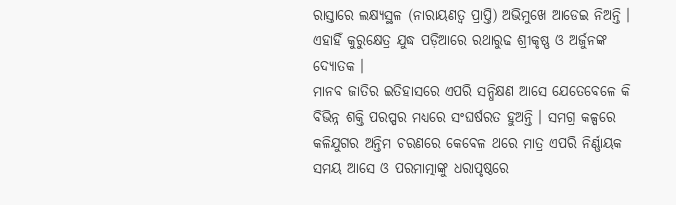ରାସ୍ତାରେ ଲକ୍ଷ୍ୟସ୍ଥଳ (ନାରାୟଣତ୍ୱ ପ୍ରାପ୍ତି) ଅଭିମୁଖେ ଆଡେଇ ନିଅନ୍ତି । ଏହାହିଁ କୁରୁକ୍ଷେତ୍ର ଯୁଦ୍ଧ ପଡ଼ିଆରେ ରଥାରୁଢ ଶ୍ରୀକୃଷ୍ଣ ଓ ଅର୍ଜୁନଙ୍କ ଦ୍ୟୋତକ ।
ମାନବ ଜାତିର ଇତିହାସରେ ଏପରି ସନ୍ଧିକ୍ଷଣ ଆସେ ଯେତେବେଳେ କି ବିଭିନ୍ନ ଶକ୍ତି ପରପ୍ପର ମଧ୍ୟରେ ସଂଘର୍ଷରତ ହୁଅନ୍ତି । ସମଗ୍ର କଳ୍ପରେ କଳିଯୁଗର ଅନ୍ତିମ ଚରଣରେ କେବେଳ ଥରେ ମାତ୍ର ଏପରି ନିର୍ଣ୍ଣାୟକ ସମୟ ଆସେ ଓ ପରମାତ୍ମାଙ୍କୁ ଧରାପୃଷ୍ଠରେ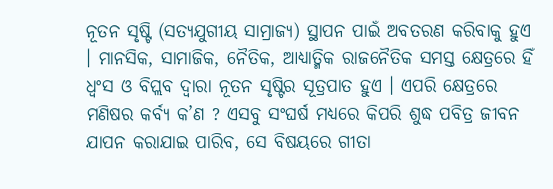ନୂତନ ସୃଷ୍ଟି (ସତ୍ୟଯୁଗୀୟ ସାମ୍ରାଜ୍ୟ) ସ୍ଥାପନ ପାଇଁ ଅବତରଣ କରିବାକୁ ହୁଏ । ମାନସିକ, ସାମାଜିକ, ନୈତିକ, ଆଧ୍ୟାତ୍ମିକ ରାଜନୈତିକ ସମସ୍ତ କ୍ଷେତ୍ରରେ ହିଁ ଧ୍ୱଂସ ଓ ବିପ୍ଲବ ଦ୍ୱାରା ନୂତନ ସୃଷ୍ଟିର ସୂତ୍ରପାତ ହୁଏ । ଏପରି କ୍ଷେତ୍ରରେ ମଣିଷର କର୍ବ୍ୟ କ’ଣ ? ଏସବୁ ସଂଘର୍ଷ ମଧ୍ୟରେ କିପରି ଶୁଦ୍ଧ ପବିତ୍ର ଜୀବନ ଯାପନ କରାଯାଇ ପାରିବ, ସେ ବିଷୟରେ ଗୀତା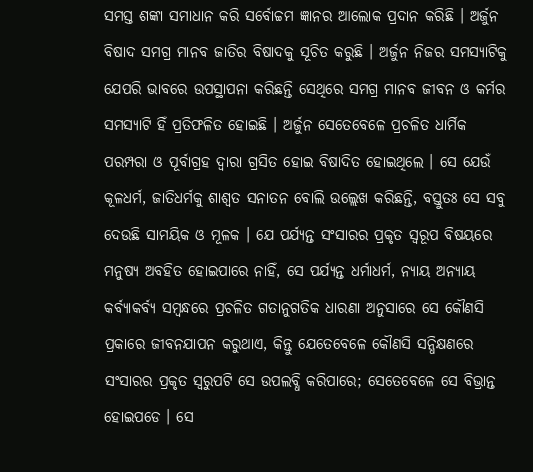ସମସ୍ତ ଶଙ୍କା ସମାଧାନ କରି ସର୍ବୋଚ୍ଚମ ଜ୍ଞାନର ଆଲୋକ ପ୍ରଦାନ କରିଛି । ଅର୍ଜୁନ ବିଷାଦ ସମଗ୍ର ମାନବ ଜାତିର ବିଷାଦକୁ ସୂଚିତ କରୁଛି । ଅର୍ଜୁନ ନିଜର ସମସ୍ୟାଟିକୁ ଯେପରି ଭାବରେ ଉପସ୍ଥାପନା କରିଛନ୍ତି ସେଥିରେ ସମଗ୍ର ମାନବ ଜୀବନ ଓ କର୍ମର ସମସ୍ୟାଟି ହିଁ ପ୍ରତିଫଳିତ ହୋଇଛି । ଅର୍ଜୁନ ସେତେବେଳେ ପ୍ରଚଳିତ ଧାର୍ମିକ ପରମ୍ପରା ଓ ପୂର୍ବାଗ୍ରହ ଦ୍ୱାରା ଗ୍ରସିତ ହୋଇ ବିଷାଦିତ ହୋଇଥିଲେ । ସେ ଯେଉଁ କୂଳଧର୍ମ, ଜାତିଧର୍ମକୁ ଶାଶ୍ୱତ ସନାତନ ବୋଲି ଉଲ୍ଲେଖ କରିଛନ୍ତି, ବସ୍ତୁତଃ ସେ ସବୁ ଦେଉଛି ସାମୟିକ ଓ ମୂଳକ । ଯେ ପର୍ଯ୍ୟନ୍ତ ସଂସାରର ପ୍ରକୃତ ସ୍ୱରୂପ ବିଷୟରେ ମନୁଷ୍ୟ ଅବହିତ ହୋଇପାରେ ନାହିଁ, ସେ ପର୍ଯ୍ୟନ୍ତ ଧର୍ମାଧର୍ମ, ନ୍ୟାୟ ଅନ୍ୟାୟ କର୍ବ୍ୟାକର୍ବ୍ୟ ସମ୍ବନ୍ଧରେ ପ୍ରଚଳିତ ଗତାନୁଗତିକ ଧାରଣା ଅନୁସାରେ ସେ କୌଣସି ପ୍ରକାରେ ଜୀବନଯାପନ କରୁଥାଏ, କିନ୍ତୁ ଯେତେବେଳେ କୌଣସି ସନ୍ଧିକ୍ଷଣରେ ସଂସାରର ପ୍ରକୃତ ସ୍ୱରୁପଟି ସେ ଉପଲବ୍ଧି କରିପାରେ; ସେତେବେଳେ ସେ ବିଭ୍ରାନ୍ତ ହୋଇପଡେ । ସେ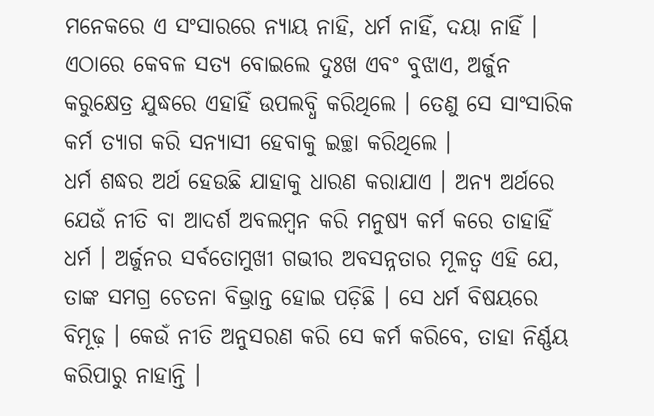ମନେକରେ ଏ ସଂସାରରେ ନ୍ୟାୟ ନାହି, ଧର୍ମ ନାହିଁ, ଦୟା ନାହିଁ । ଏଠାରେ କେବଳ ସତ୍ୟ ବୋଇଲେ ଦୁଃଖ ଏବଂ ବୁଝାଏ, ଅର୍ଜୁନ କରୁକ୍ଷେତ୍ର ଯୁଦ୍ଧରେ ଏହାହିଁ ଉପଲବ୍ଧି କରିଥିଲେ । ତେଣୁ ସେ ସାଂସାରିକ କର୍ମ ତ୍ୟାଗ କରି ସନ୍ୟାସୀ ହେବାକୁ ଇଚ୍ଛା କରିଥିଲେ ।
ଧର୍ମ ଶଦ୍ଧର ଅର୍ଥ ହେଉଛି ଯାହାକୁ ଧାରଣ କରାଯାଏ । ଅନ୍ୟ ଅର୍ଥରେ ଯେଉଁ ନୀତି ବା ଆଦର୍ଶ ଅବଲମ୍ବନ କରି ମନୁଷ୍ୟ କର୍ମ କରେ ତାହାହିଁ ଧର୍ମ । ଅର୍ଜୁନର ସର୍ବତୋମୁଖୀ ଗଭୀର ଅବସନ୍ନତାର ମୂଳତ୍ୱ ଏହି ଯେ, ତାଙ୍କ ସମଗ୍ର ଚେତନା ବିଭ୍ରାନ୍ତ ହୋଇ ପଡ଼ିଛି । ସେ ଧର୍ମ ବିଷୟରେ ବିମୂଢ଼ । କେଉଁ ନୀତି ଅନୁସରଣ କରି ସେ କର୍ମ କରିବେ, ତାହା ନିର୍ଣ୍ଣୟ କରିପାରୁ ନାହାନ୍ତି ।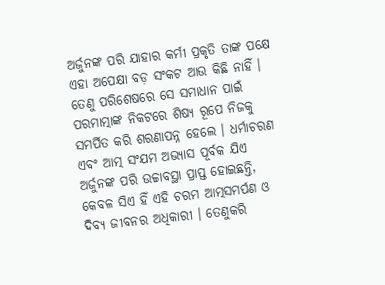ଅର୍ଜୁନଙ୍କ ପରି ଯାହାର କର୍ମୀ ପ୍ରକୃତି ତାଙ୍କ ପକ୍ଷେ ଏହା ଅପେକ୍ଷା ବଡ଼ ସଂକଟ ଆଉ କିଛି ନାହିଁ । ତେଣୁ ପରିଶେଷରେ ସେ ସମାଧାନ ପାଇଁ ପରମାତ୍ମାଙ୍କ ନିକଟରେ ଶିଷ୍ୟ ରୂପେ ନିଜକୁ ସମର୍ପିତ କରି ଶରଣାପନ୍ନ ହେଲେ । ଧର୍ମାଚରଣ ଏବଂ ଆତ୍ମ ସଂଯମ ଅଭ୍ୟାସ ପୂର୍ବକ ଯିଏ ଅର୍ଜୁନଙ୍କ ପରି ଉଚ୍ଚାବସ୍ଥା ପ୍ରାପ୍ତ ହୋଇଛନ୍ତି, କେବଳ ସିଏ ହିଁ ଏହି ଚରମ ଆତ୍ମସମର୍ପଣ ଓ ଦିବ୍ୟ ଜୀବନର ଅଧିକାରୀ । ତେଣୁକରି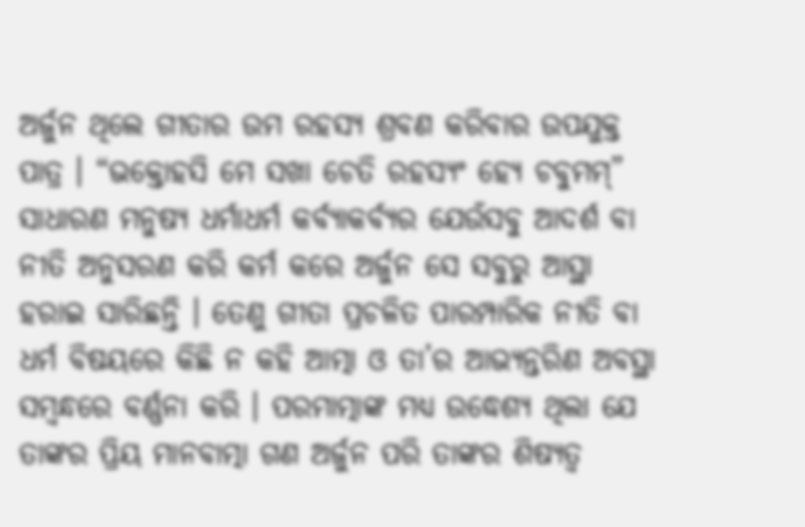ଅର୍ଜୁନ ଥିଲେ ଗୀତାର ଉମ ରହସ୍ୟ ଶ୍ରବଣ କରିବାର ଉପଯୁକ୍ତ ପାତ୍ର । “ଭକ୍ତୋହସି ମେ ସଖା ଚେତି ରହସ୍ୟଂ ହ୍ୟେ ଚବୁମମ୍” ସାଧାରଣ ମନୁଷ୍ୟ ଧର୍ମାଧର୍ମ କର୍ବ୍ୟାକର୍ବ୍ୟର ଯେଉଁସବୁ ଆଦର୍ଶ ବା ନୀତି ଅନୁସରଣ କରି କର୍ମ କରେ ଅର୍ଜୁନ ସେ ସବୁରୁ ଆସ୍ଥା ହରାଇ ସାରିଛନ୍ତି । ତେଣୁ ଗୀତା ପ୍ରଚଳିତ ପାରମ୍ପାରିକ ନୀତି ବା ଧର୍ମ ବିଷୟରେ କିଛି ନ କହି ଆତ୍ମା ଓ ତା’ର ଆଭ୍ୟନ୍ତରିଣ ଅବସ୍ଥା ସମ୍ବନ୍ଧରେ ବର୍ଣ୍ଣନା କରି । ପରମାତ୍ମାଙ୍କ ମଧ୍ୟ ଉଦ୍ଧେଶ୍ୟ ଥିଲା ଯେ ତାଙ୍କର ପ୍ରିୟ ମାନବାତ୍ମା ଗଣ ଅର୍ଜୁନ ପରି ତାଙ୍କର ଶିଷ୍ୟତ୍ୱ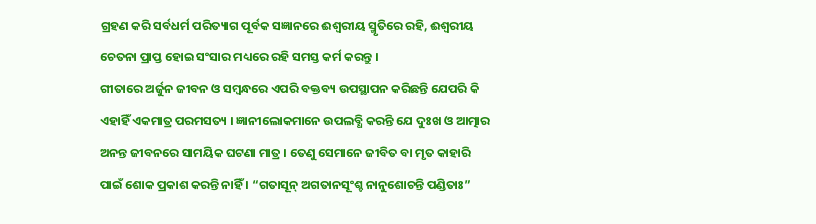ଗ୍ରହଣ କରି ସର୍ବଧର୍ମ ପରିତ୍ୟାଗ ପୂର୍ବକ ସଜ୍ଞାନରେ ଈଶ୍ୱରୀୟ ସ୍ମୃତିରେ ରହି, ଈଶ୍ୱରୀୟ ଚେତନା ପ୍ରାପ୍ତ ହୋଇ ସଂସାର ମଧ୍ୟରେ ରହି ସମସ୍ତ କର୍ମ କରନ୍ତୁ ।
ଗୀତାରେ ଅର୍ଜୁନ ଜୀବନ ଓ ସମ୍ବନ୍ଧରେ ଏପରି ବକ୍ତବ୍ୟ ଉପସ୍ଥାପନ କରିଛନ୍ତି ଯେପରି କି ଏହାହିଁ ଏକମାତ୍ର ପରମସତ୍ୟ । ଜ୍ଞାନୀଲୋକମାନେ ଉପଲବ୍ଧି କରନ୍ତି ଯେ ଦୁଃଖ ଓ ଆତ୍ମାର ଅନନ୍ତ ଜୀବନରେ ସାମୟିକ ଘଟଣା ମାତ୍ର । ତେଣୁ ସେମାନେ ଜୀବିତ ବା ମୃତ କାହାରି ପାଇଁ ଶୋକ ପ୍ରକାଶ କରନ୍ତି ନାହିଁ । “ଗତାସୂନ୍ ଅଗତାନସୂଂଶ୍ଚ ନାନୁଶୋଚନ୍ତି ପଣ୍ଡିତାଃ”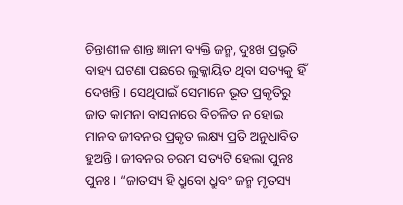ଚିନ୍ତାଶୀଳ ଶାନ୍ତ ଜ୍ଞାନୀ ବ୍ୟକ୍ତି ଜନ୍ମ, ଦୁଃଖ ପ୍ରଭୃତି ବାହ୍ୟ ଘଟଣା ପଛରେ ଲୁକ୍କାୟିତ ଥିବା ସତ୍ୟକୁ ହିଁ ଦେଖନ୍ତି । ସେଥିପାଇଁ ସେମାନେ ଭୂତ ପ୍ରକୃତିରୁ ଜାତ କାମନା ବାସନାରେ ବିଚଳିତ ନ ହୋଇ ମାନବ ଜୀବନର ପ୍ରକୃତ ଲକ୍ଷ୍ୟ ପ୍ରତି ଅନୁଧାବିତ ହୁଅନ୍ତି । ଜୀବନର ଚରମ ସତ୍ୟଟି ହେଲା ପୁନଃ ପୁନଃ । “ଜାତସ୍ୟ ହି ଧ୍ରୁବୋ ଧ୍ରୁବଂ ଜନ୍ମ ମୃତସ୍ୟ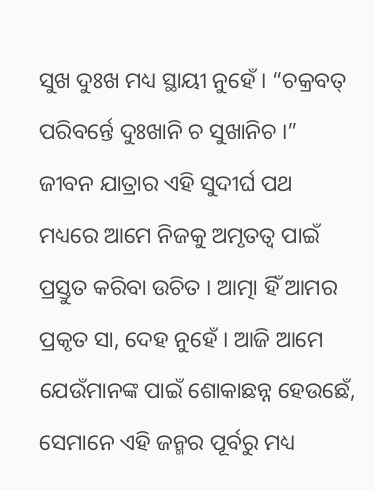ସୁଖ ଦୁଃଖ ମଧ୍ୟ ସ୍ଥାୟୀ ନୁହେଁ । “ଚକ୍ରବତ୍ ପରିବର୍ନ୍ତେ ଦୁଃଖାନି ଚ ସୁଖାନିଚ ।” ଜୀବନ ଯାତ୍ରାର ଏହି ସୁଦୀର୍ଘ ପଥ ମଧ୍ୟରେ ଆମେ ନିଜକୁ ଅମୃତତ୍ୱ ପାଇଁ ପ୍ରସ୍ତୁତ କରିବା ଉଚିତ । ଆତ୍ମା ହିଁ ଆମର ପ୍ରକୃତ ସା, ଦେହ ନୁହେଁ । ଆଜି ଆମେ ଯେଉଁମାନଙ୍କ ପାଇଁ ଶୋକାଛନ୍ନ ହେଉଛେଁ, ସେମାନେ ଏହି ଜନ୍ମର ପୂର୍ବରୁ ମଧ୍ୟ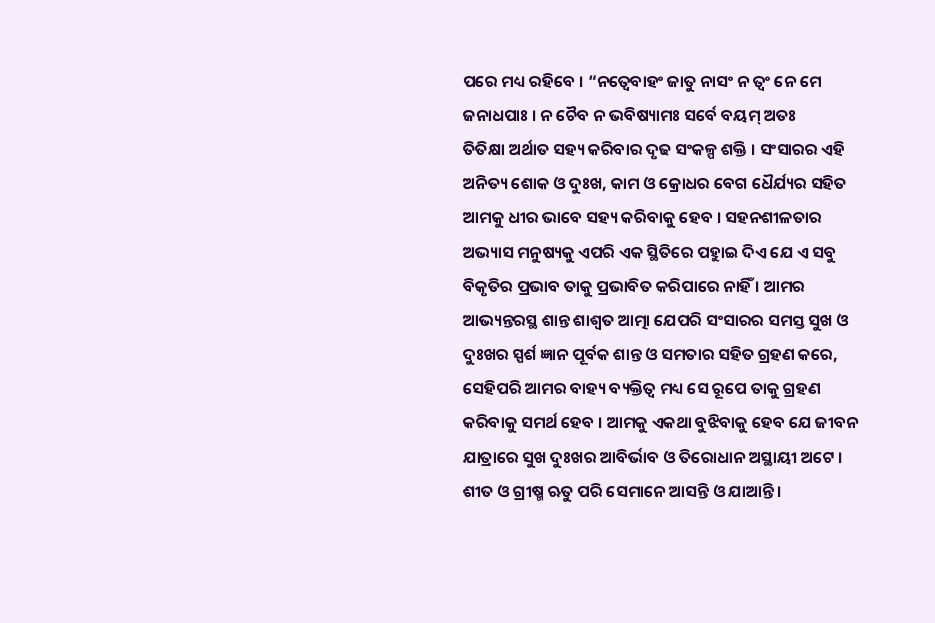ପରେ ମଧ୍ୟ ରହିବେ । “ନତ୍ୱେବାହଂ ଜାତୁ ନାସଂ ନ ତ୍ୱଂ ନେ ମେ ଜନାଧପାଃ । ନ ଚୈବ ନ ଭବିଷ୍ୟାମଃ ସର୍ବେ ବୟମ୍ ଅତଃ
ତିତିକ୍ଷା ଅର୍ଥାତ ସହ୍ୟ କରିବାର ଦୃଢ ସଂକଳ୍ପ ଶକ୍ତି । ସଂସାରର ଏହି ଅନିତ୍ୟ ଶୋକ ଓ ଦୁଃଖ, କାମ ଓ କ୍ରୋଧର ବେଗ ଧୈର୍ଯ୍ୟର ସହିତ ଆମକୁ ଧୀର ଭାବେ ସହ୍ୟ କରିବାକୁ ହେବ । ସହନଶୀଳତାର ଅଭ୍ୟାସ ମନୁଷ୍ୟକୁ ଏପରି ଏକ ସ୍ଥିତିରେ ପହୁାଇ ଦିଏ ଯେ ଏ ସବୁ ବିକୃତିର ପ୍ରଭାବ ତାକୁ ପ୍ରଭାବିତ କରିପାରେ ନାହିଁ । ଆମର ଆଭ୍ୟନ୍ତରସ୍ଥ ଶାନ୍ତ ଶାଶ୍ୱତ ଆତ୍ମା ଯେପରି ସଂସାରର ସମସ୍ତ ସୁଖ ଓ ଦୁଃଖର ସ୍ପର୍ଶ ଜ୍ଞାନ ପୂର୍ବକ ଶାନ୍ତ ଓ ସମତାର ସହିତ ଗ୍ରହଣ କରେ, ସେହିପରି ଆମର ବାହ୍ୟ ବ୍ୟକ୍ତିତ୍ୱ ମଧ୍ୟ ସେ ରୂପେ ତାକୁ ଗ୍ରହଣ କରିବାକୁ ସମର୍ଥ ହେବ । ଆମକୁ ଏକଥା ବୁଝିବାକୁ ହେବ ଯେ ଜୀବନ ଯାତ୍ରାରେ ସୁଖ ଦୁଃଖର ଆବିର୍ଭାବ ଓ ତିରୋଧାନ ଅସ୍ଥାୟୀ ଅଟେ । ଶୀତ ଓ ଗ୍ରୀଷ୍ମ ଋତୁ ପରି ସେମାନେ ଆସନ୍ତି ଓ ଯାଆନ୍ତି ।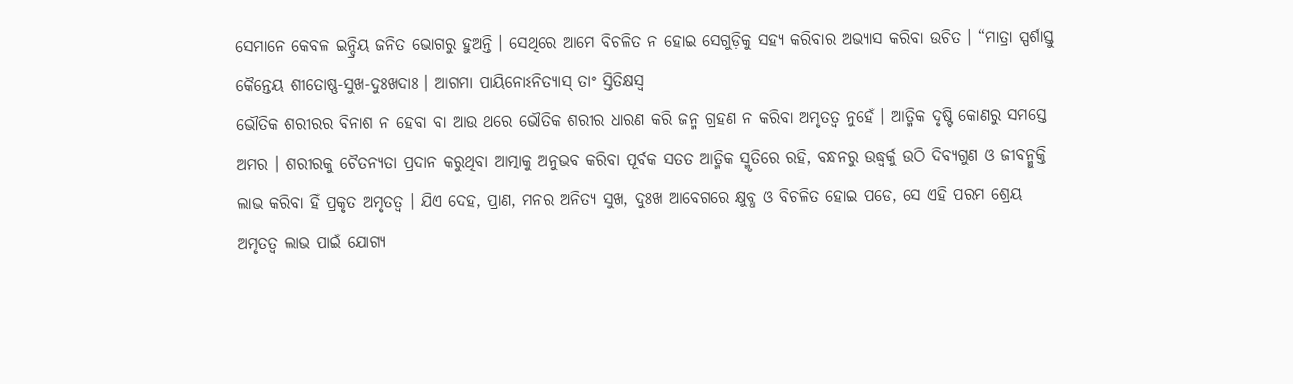ସେମାନେ କେବଳ ଇନ୍ଦ୍ରିୟ ଜନିତ ଭୋଗରୁ ହୁଅନ୍ତି । ସେଥିରେ ଆମେ ବିଚଳିତ ନ ହୋଇ ସେଗୁଡ଼ିକୁ ସହ୍ୟ କରିବାର ଅଭ୍ୟାସ କରିବା ଉଚିତ । “ମାତ୍ରା ସ୍ପର୍ଶାସ୍ତୁ କୈନ୍ତେୟ ଶୀତୋଷ୍ଣ-ସୁଖ-ଦୁଃଖଦାଃ । ଆଗମା ପାୟିନୋଽନିତ୍ୟାସ୍ ତାଂ ସ୍ତିତିକ୍ଷସ୍ୱ
ଭୌତିକ ଶରୀରର ବିନାଶ ନ ହେବା ବା ଆଉ ଥରେ ଭୌତିକ ଶରୀର ଧାରଣ କରି ଜନ୍ମ ଗ୍ରହଣ ନ କରିବା ଅମୃତତ୍ୱ ନୁହେଁ । ଆତ୍ମିକ ଦୃଷ୍ଟି କୋଣରୁ ସମସ୍ତେ ଅମର । ଶରୀରକୁ ଚୈତନ୍ୟତା ପ୍ରଦାନ କରୁଥିବା ଆତ୍ମାକୁ ଅନୁଭବ କରିବା ପୂର୍ବକ ସତତ ଆତ୍ମିକ ସ୍ମୃତିରେ ରହି, ବନ୍ଧନରୁ ଉଦ୍ଧ୍ୱର୍କୁ ଉଠି ଦିବ୍ୟଗୁଣ ଓ ଜୀବନ୍ମୁକ୍ତି ଲାଭ କରିବା ହିଁ ପ୍ରକୃତ ଅମୃତତ୍ୱ । ଯିଏ ଦେହ, ପ୍ରାଣ, ମନର ଅନିତ୍ୟ ସୁଖ, ଦୁଃଖ ଆବେଗରେ କ୍ଷୁବ୍ଧ ଓ ବିଚଳିତ ହୋଇ ପଡେ, ସେ ଏହି ପରମ ଶ୍ରେୟ ଅମୃତତ୍ୱ ଲାଭ ପାଇଁ ଯୋଗ୍ୟ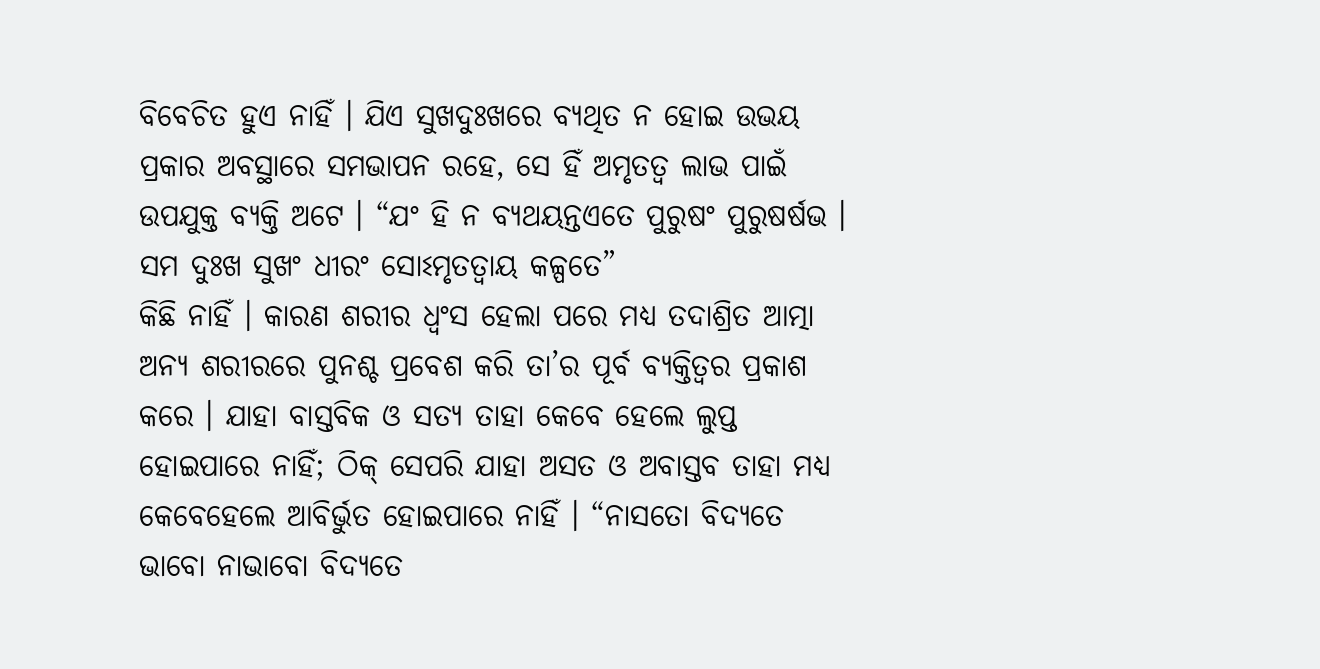ବିବେଚିତ ହୁଏ ନାହିଁ । ଯିଏ ସୁଖଦୁଃଖରେ ବ୍ୟଥିତ ନ ହୋଇ ଉଭୟ ପ୍ରକାର ଅବସ୍ଥାରେ ସମଭାପନ ରହେ, ସେ ହିଁ ଅମୃତତ୍ୱ ଲାଭ ପାଇଁ ଉପଯୁକ୍ତ ବ୍ୟକ୍ତି ଅଟେ । “ଯଂ ହି ନ ବ୍ୟଥୟନ୍ତଏତେ ପୁରୁଷଂ ପୁରୁଷର୍ଷଭ । ସମ ଦୁଃଖ ସୁଖଂ ଧୀରଂ ସୋଽମୃତତ୍ୱାୟ କଳ୍ପତେ”
କିଛି ନାହିଁ । କାରଣ ଶରୀର ଧ୍ୱଂସ ହେଲା ପରେ ମଧ୍ୟ ତଦାଶ୍ରିତ ଆତ୍ମା ଅନ୍ୟ ଶରୀରରେ ପୁନଶ୍ଚ ପ୍ରବେଶ କରି ତା’ର ପୂର୍ବ ବ୍ୟକ୍ତିତ୍ୱର ପ୍ରକାଶ କରେ । ଯାହା ବାସ୍ତବିକ ଓ ସତ୍ୟ ତାହା କେବେ ହେଲେ ଲୁପ୍ତ ହୋଇପାରେ ନାହିଁ; ଠିକ୍ ସେପରି ଯାହା ଅସତ ଓ ଅବାସ୍ତବ ତାହା ମଧ୍ୟ କେବେହେଲେ ଆବିର୍ଭୁତ ହୋଇପାରେ ନାହିଁ । “ନାସତୋ ବିଦ୍ୟତେ ଭାବୋ ନାଭାବୋ ବିଦ୍ୟତେ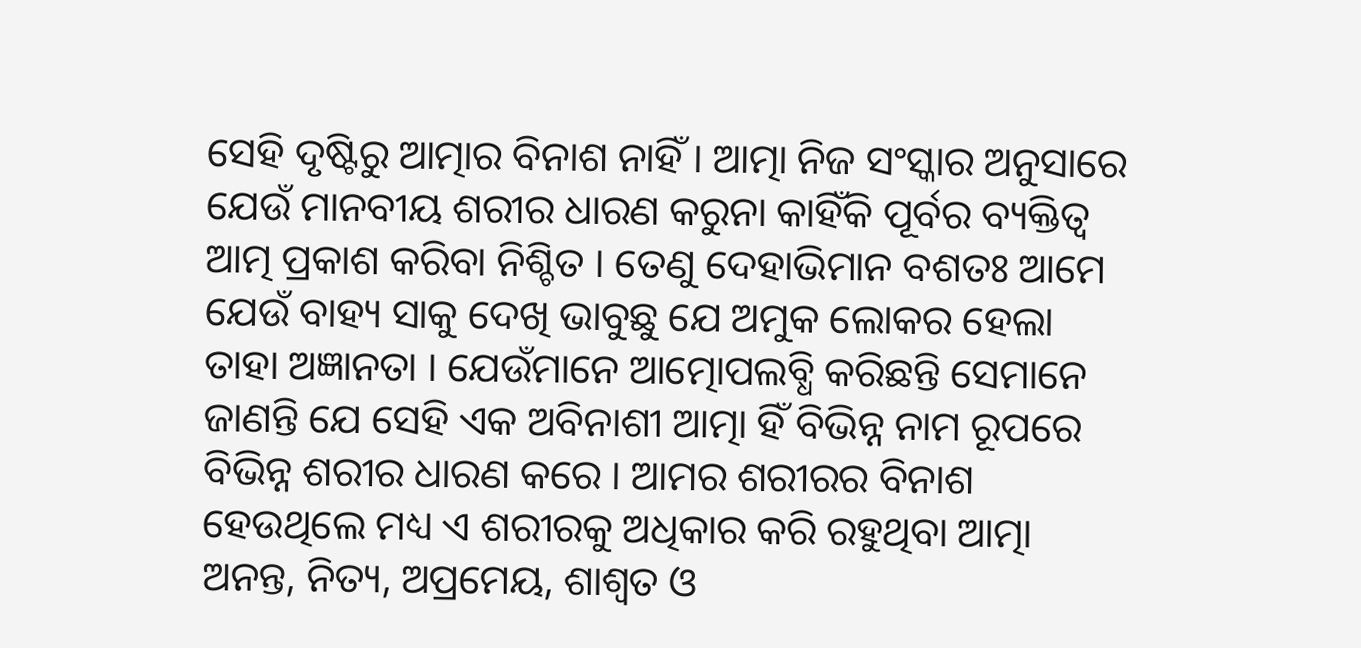ସେହି ଦୃଷ୍ଟିରୁ ଆତ୍ମାର ବିନାଶ ନାହିଁ । ଆତ୍ମା ନିଜ ସଂସ୍କାର ଅନୁସାରେ ଯେଉଁ ମାନବୀୟ ଶରୀର ଧାରଣ କରୁନା କାହିଁକି ପୂର୍ବର ବ୍ୟକ୍ତିତ୍ୱ ଆତ୍ମ ପ୍ରକାଶ କରିବା ନିଶ୍ଚିତ । ତେଣୁ ଦେହାଭିମାନ ବଶତଃ ଆମେ ଯେଉଁ ବାହ୍ୟ ସାକୁ ଦେଖି ଭାବୁଛୁ ଯେ ଅମୁକ ଲୋକର ହେଲା ତାହା ଅଜ୍ଞାନତା । ଯେଉଁମାନେ ଆତ୍ମୋପଲବ୍ଧି କରିଛନ୍ତି ସେମାନେ ଜାଣନ୍ତି ଯେ ସେହି ଏକ ଅବିନାଶୀ ଆତ୍ମା ହିଁ ବିଭିନ୍ନ ନାମ ରୂପରେ ବିଭିନ୍ନ ଶରୀର ଧାରଣ କରେ । ଆମର ଶରୀରର ବିନାଶ ହେଉଥିଲେ ମଧ୍ୟ ଏ ଶରୀରକୁ ଅଧିକାର କରି ରହୁଥିବା ଆତ୍ମା ଅନନ୍ତ, ନିତ୍ୟ, ଅପ୍ରମେୟ, ଶାଶ୍ୱତ ଓ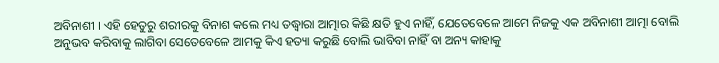ଅବିନାଶୀ । ଏହି ହେତୁରୁ ଶରୀରକୁ ବିନାଶ କଲେ ମଧ୍ୟ ତଦ୍ଧ୍ୱାରା ଆତ୍ମାର କିଛି କ୍ଷତି ହୁଏ ନାହିଁ, ଯେତେବେଳେ ଆମେ ନିଜକୁ ଏକ ଅବିନାଶୀ ଆତ୍ମା ବୋଲି ଅନୁଭବ କରିବାକୁ ଲାଗିବା ସେତେବେଳେ ଆମକୁ କିଏ ହତ୍ୟା କରୁଛି ବୋଲି ଭାବିବା ନାହିଁ ବା ଅନ୍ୟ କାହାକୁ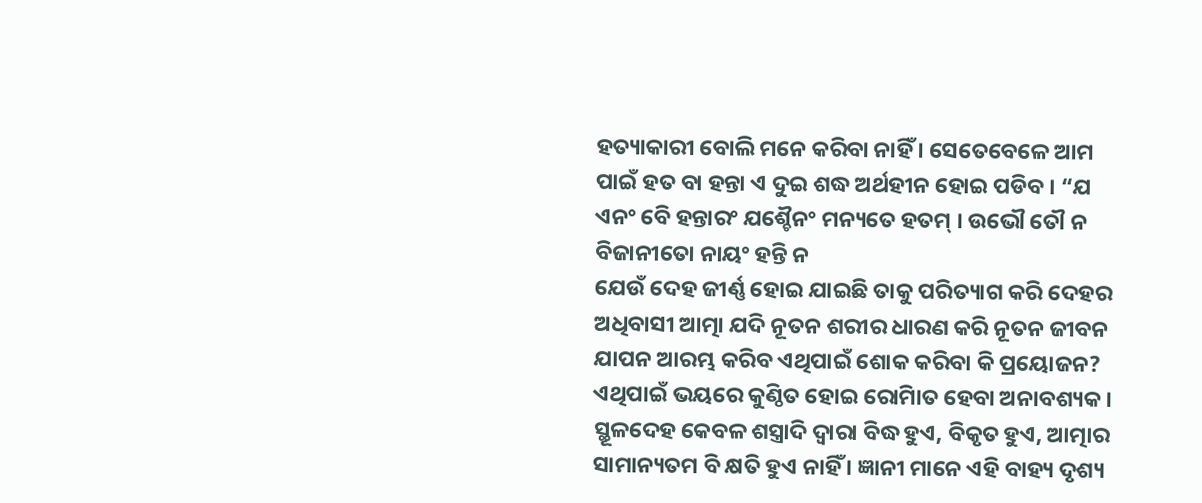ହତ୍ୟାକାରୀ ବୋଲି ମନେ କରିବା ନାହିଁ । ସେତେବେଳେ ଆମ ପାଇଁ ହତ ବା ହନ୍ତା ଏ ଦୁଇ ଶଦ୍ଧ ଅର୍ଥହୀନ ହୋଇ ପଡିବ । “ଯ ଏନଂ ବେି ହନ୍ତାରଂ ଯଶ୍ଚୈନଂ ମନ୍ୟତେ ହତମ୍ । ଉଭୌ ତୌ ନ ବିଜାନୀତୋ ନାୟଂ ହନ୍ତି ନ
ଯେଉଁ ଦେହ ଜୀର୍ଣ୍ଣ ହୋଇ ଯାଇଛି ତାକୁ ପରିତ୍ୟାଗ କରି ଦେହର ଅଧିବାସୀ ଆତ୍ମା ଯଦି ନୂତନ ଶରୀର ଧାରଣ କରି ନୂତନ ଜୀବନ ଯାପନ ଆରମ୍ଭ କରିବ ଏଥିପାଇଁ ଶୋକ କରିବା କି ପ୍ରୟୋଜନ? ଏଥିପାଇଁ ଭୟରେ କୁଣ୍ଠିତ ହୋଇ ରୋମାିତ ହେବା ଅନାବଶ୍ୟକ । ସ୍ଥୂଳଦେହ କେବଳ ଶସ୍ତ୍ରାଦି ଦ୍ୱାରା ବିଦ୍ଧ ହୁଏ, ବିକୃତ ହୁଏ, ଆତ୍ମାର ସାମାନ୍ୟତମ ବି କ୍ଷତି ହୁଏ ନାହିଁ । ଜ୍ଞାନୀ ମାନେ ଏହି ବାହ୍ୟ ଦୃଶ୍ୟ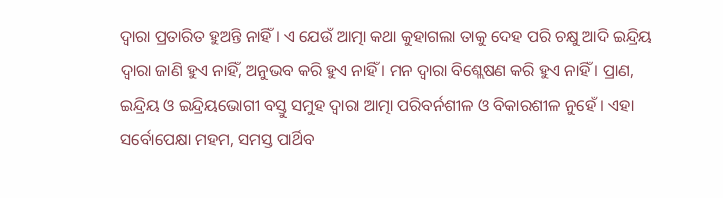ଦ୍ୱାରା ପ୍ରତାରିତ ହୁଅନ୍ତି ନାହିଁ । ଏ ଯେଉଁ ଆତ୍ମା କଥା କୁହାଗଲା ତାକୁ ଦେହ ପରି ଚକ୍ଷୁ ଆଦି ଇନ୍ଦ୍ରିୟ ଦ୍ୱାରା ଜାଣି ହୁଏ ନାହିଁ, ଅନୁଭବ କରି ହୁଏ ନାହିଁ । ମନ ଦ୍ୱାରା ବିଶ୍ଲେଷଣ କରି ହୁଏ ନାହିଁ । ପ୍ରାଣ, ଇନ୍ଦ୍ରିୟ ଓ ଇନ୍ଦ୍ରିୟଭୋଗୀ ବସ୍ତୁ ସମୁହ ଦ୍ୱାରା ଆତ୍ମା ପରିବର୍ନଶୀଳ ଓ ବିକାରଶୀଳ ନୁହେଁ । ଏହା ସର୍ବୋପେକ୍ଷା ମହମ, ସମସ୍ତ ପାର୍ଥିବ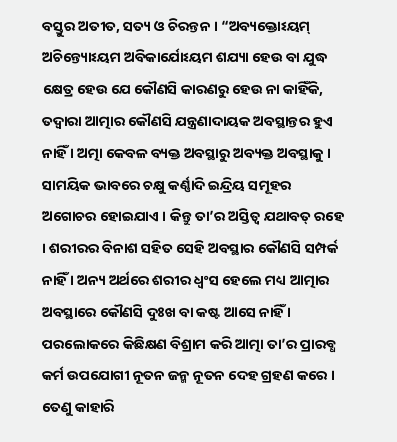ବସ୍ତୁର ଅତୀତ, ସତ୍ୟ ଓ ଚିରନ୍ତନ । “ଅବ୍ୟକ୍ତୋଽୟମ୍ ଅଚିନ୍ତ୍ୟୋଽୟମ ଅବିକାର୍ଯୋଽୟମ ଶଯ୍ୟା ହେଉ ବା ଯୁଦ୍ଧ କ୍ଷେତ୍ର ହେଉ ଯେ କୌଣସି କାରଣରୁ ହେଉ ନା କାହିଁକି, ତଦ୍ୱାରା ଆତ୍ମାର କୌଣସି ଯନ୍ତ୍ରଣାଦାୟକ ଅବସ୍ଥାନ୍ତର ହୁଏ ନାହିଁ । ଅତ୍ମା କେବଳ ବ୍ୟକ୍ତ ଅବସ୍ଥାରୁ ଅବ୍ୟକ୍ତ ଅବସ୍ଥାକୁ । ସାମୟିକ ଭାବରେ ଚକ୍ଷୁ କର୍ଣ୍ଣାଦି ଇନ୍ଦ୍ରିୟ ସମୂହର ଅଗୋଚର ହୋଇଯାଏ । କିନ୍ତୁ ତା’ର ଅସ୍ତିତ୍ୱ ଯଥାବତ୍ ରହେ । ଶରୀରର ବିନାଶ ସହିତ ସେହି ଅବସ୍ଥାର କୌଣସି ସମ୍ପର୍କ ନାହିଁ । ଅନ୍ୟ ଅର୍ଥରେ ଶରୀର ଧ୍ୱଂସ ହେଲେ ମଧ୍ୟ ଆତ୍ମାର ଅବସ୍ଥାରେ କୌଣସି ଦୁଃଖ ବା କଷ୍ଟ ଆସେ ନାହିଁ । ପରଲୋକରେ କିଛିକ୍ଷଣ ବିଶ୍ରାମ କରି ଆତ୍ମା ତା’ର ପ୍ରାରବ୍ଧ କର୍ମ ଉପଯୋଗୀ ନୂତନ ଜନ୍ମ ନୂତନ ଦେହ ଗ୍ରହଣ କରେ । ତେଣୁ କାହାରି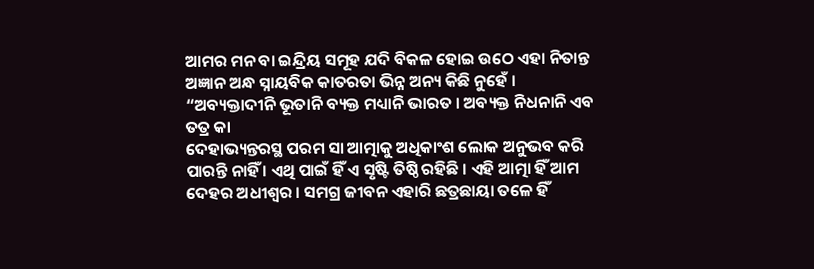ଆମର ମନ ବା ଇନ୍ଦ୍ରିୟ ସମୂହ ଯଦି ବିକଳ ହୋଇ ଉଠେ ଏହା ନିତାନ୍ତ ଅଜ୍ଞାନ ଅନ୍ଧ ସ୍ନାୟବିକ କାତରତା ଭିନ୍ନ ଅନ୍ୟ କିଛି ନୁହେଁ । “ଅବ୍ୟକ୍ତାଦୀନି ଭୂତାନି ବ୍ୟକ୍ତ ମଧ୍ୟାନି ଭାରତ । ଅବ୍ୟକ୍ତ ନିଧନାନି ଏବ ତତ୍ର କା
ଦେହାଭ୍ୟନ୍ତରସ୍ଥ ପରମ ସା ଆତ୍ମାକୁ ଅଧିକାଂଶ ଲୋକ ଅନୁଭବ କରି ପାରନ୍ତି ନାହିଁ । ଏଥି ପାଇଁ ହିଁ ଏ ସୃଷ୍ଟି ତିଷ୍ଠି ରହିଛି । ଏହି ଆତ୍ମା ହିଁ ଆମ ଦେହର ଅଧୀଶ୍ୱର । ସମଗ୍ର ଜୀବନ ଏହାରି ଛତ୍ରଛାୟା ତଳେ ହିଁ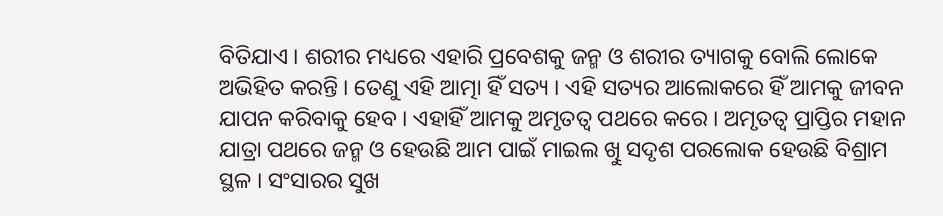ବିତିଯାଏ । ଶରୀର ମଧ୍ୟରେ ଏହାରି ପ୍ରବେଶକୁ ଜନ୍ମ ଓ ଶରୀର ତ୍ୟାଗକୁ ବୋଲି ଲୋକେ ଅଭିହିତ କରନ୍ତି । ତେଣୁ ଏହି ଆତ୍ମା ହିଁ ସତ୍ୟ । ଏହି ସତ୍ୟର ଆଲୋକରେ ହିଁ ଆମକୁ ଜୀବନ ଯାପନ କରିବାକୁ ହେବ । ଏହାହିଁ ଆମକୁ ଅମୃତତ୍ୱ ପଥରେ କରେ । ଅମୃତତ୍ୱ ପ୍ରାପ୍ତିର ମହାନ ଯାତ୍ରା ପଥରେ ଜନ୍ମ ଓ ହେଉଛି ଆମ ପାଇଁ ମାଇଲ ଖୁି ସଦୃଶ ପରଲୋକ ହେଉଛି ବିଶ୍ରାମ ସ୍ଥଳ । ସଂସାରର ସୁଖ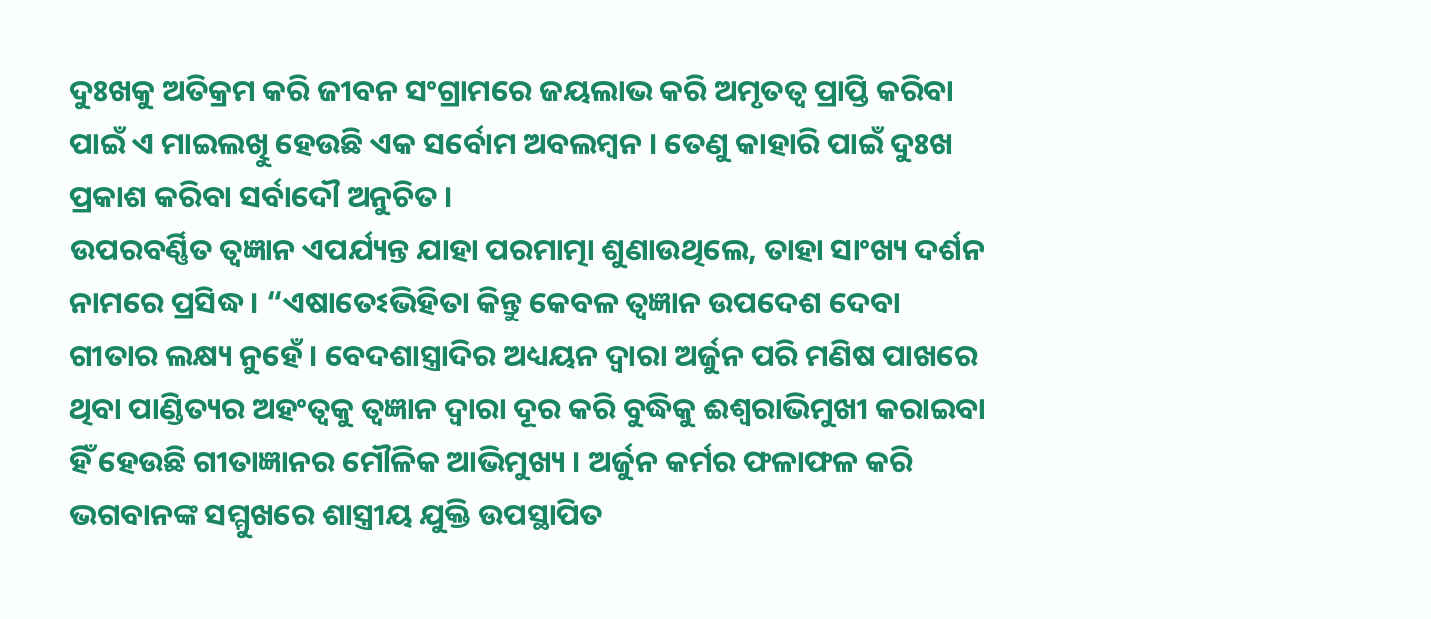ଦୁଃଖକୁ ଅତିକ୍ରମ କରି ଜୀବନ ସଂଗ୍ରାମରେ ଜୟଲାଭ କରି ଅମୃତତ୍ୱ ପ୍ରାପ୍ତି କରିବା ପାଇଁ ଏ ମାଇଲଖୁି ହେଉଛି ଏକ ସର୍ବୋମ ଅବଲମ୍ବନ । ତେଣୁ କାହାରି ପାଇଁ ଦୁଃଖ ପ୍ରକାଶ କରିବା ସର୍ବାଦୌ ଅନୁଚିତ ।
ଉପରବର୍ଣ୍ଣିତ ତ୍ୱଜ୍ଞାନ ଏପର୍ଯ୍ୟନ୍ତ ଯାହା ପରମାତ୍ମା ଶୁଣାଉଥିଲେ, ତାହା ସାଂଖ୍ୟ ଦର୍ଶନ ନାମରେ ପ୍ରସିଦ୍ଧ । “ଏଷାତେଽଭିହିତା କିନ୍ତୁ କେବଳ ତ୍ୱଜ୍ଞାନ ଉପଦେଶ ଦେବା ଗୀତାର ଲକ୍ଷ୍ୟ ନୁହେଁ । ବେଦଶାସ୍ତ୍ରାଦିର ଅଧ୍ୟୟନ ଦ୍ୱାରା ଅର୍ଜୁନ ପରି ମଣିଷ ପାଖରେ ଥିବା ପାଣ୍ଡିତ୍ୟର ଅହଂତ୍ୱକୁ ତ୍ୱଜ୍ଞାନ ଦ୍ୱାରା ଦୂର କରି ବୁଦ୍ଧିକୁ ଈଶ୍ୱରାଭିମୁଖୀ କରାଇବା ହିଁ ହେଉଛି ଗୀତାଜ୍ଞାନର ମୌଳିକ ଆଭିମୁଖ୍ୟ । ଅର୍ଜୁନ କର୍ମର ଫଳାଫଳ କରି ଭଗବାନଙ୍କ ସମ୍ମୁଖରେ ଶାସ୍ତ୍ରୀୟ ଯୁକ୍ତି ଉପସ୍ଥାପିତ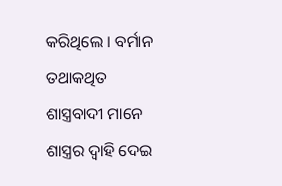କରିଥିଲେ । ବର୍ମାନ ତଥାକଥିତ ଶାସ୍ତ୍ରବାଦୀ ମାନେ ଶାସ୍ତ୍ରର ଦ୍ୱାହି ଦେଇ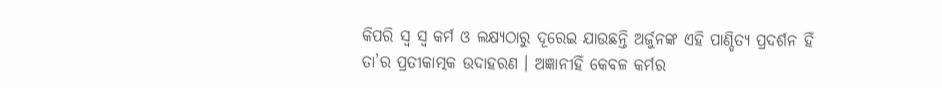କିପରି ସ୍ୱ ସ୍ୱ କର୍ମ ଓ ଲକ୍ଷ୍ୟଠାରୁ ଦୂରେଇ ଯାଉଛନ୍ତି ଅର୍ଜୁନଙ୍କ ଏହି ପାଣ୍ଡିତ୍ୟ ପ୍ରଦର୍ଶନ ହିଁ ତା’ର ପ୍ରତୀକାତ୍ମକ ଉଦାହରଣ । ଅଜ୍ଞାନୀହିଁ କେବଳ କର୍ମର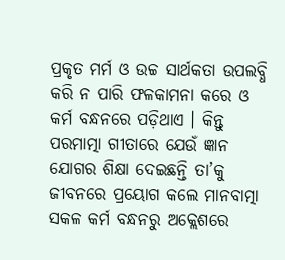ପ୍ରକୃତ ମର୍ମ ଓ ଉଚ୍ଚ ସାର୍ଥକତା ଉପଲବ୍ଧି କରି ନ ପାରି ଫଳକାମନା କରେ ଓ କର୍ମ ବନ୍ଧନରେ ପଡ଼ିଥାଏ । କିନ୍ତୁ ପରମାତ୍ମା ଗୀତାରେ ଯେଉଁ ଜ୍ଞାନ ଯୋଗର ଶିକ୍ଷା ଦେଇଛନ୍ତି ତା’କୁ ଜୀବନରେ ପ୍ରୟୋଗ କଲେ ମାନବାତ୍ମା ସକଳ କର୍ମ ବନ୍ଧନରୁ ଅକ୍ଲେଶରେ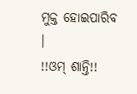ମୁକ୍ତ ହୋଇପାରିବ ।
!!ଓମ୍ ଶାନ୍ତି!!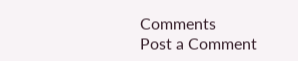Comments
Post a Comment